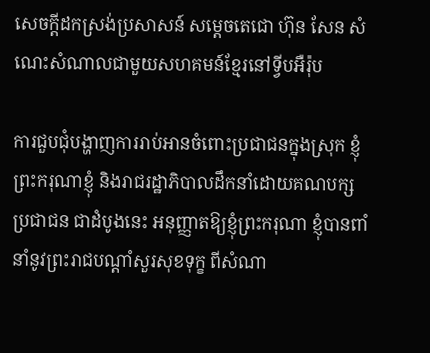សេចក្តីដកស្រង់ប្រសាសន៍ សម្តេចតេជោ ហ៊ុន សែន សំណេះសំណាលជាមួយសហគមន៍ខ្មែរនៅទ្វីបអឺរ៉ុប

ការជួបជុំបង្ហាញការរាប់អានចំពោះប្រជាជនក្នុងស្រុក ខ្ញុំព្រះករុណាខ្ញុំ និងរាជរដ្ឋាភិបាលដឹកនាំដោយគណបក្សប្រជាជន ជាដំបូងនេះ អនុញ្ញាតឱ្យខ្ញុំព្រះករុណា ខ្ញុំបានពាំនាំនូវព្រះរាជបណ្ដាំសួរសុខទុក្ខ ពីសំណា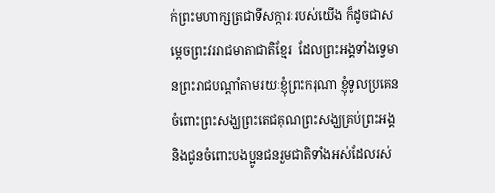ក់ព្រះមហាក្សត្រជាទីសក្ការៈរបស់យើង ក៏ដូចជាសម្ដេចព្រះវររាជមាតាជាតិខ្មែរ  ដែលព្រះអង្គទាំងទ្វេមានព្រះរាជបណ្ដាំតាមរយៈខ្ញុំព្រះករុណា ខ្ញុំទូលប្រគេនចំពោះព្រះសង្ឃព្រះតេជគុណព្រះសង្ឃគ្រប់ព្រះអង្គ និងជូនចំពោះបងប្អូនជនរួមជាតិទាំងអស់ដែលរស់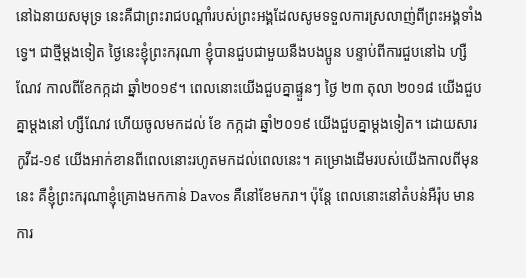នៅឯនាយសមុទ្រ នេះគឺជាព្រះរាជបណ្ដាំរបស់ព្រះអង្គដែលសូមទទួលការស្រលាញ់ពីព្រះអង្គទាំងទ្វេ។ ជាថ្មីម្ដងទៀត ថ្ងៃនេះខ្ញុំព្រះករុណា ខ្ញុំបានជួបជាមួយនឺងបងប្អូន បន្ទាប់ពីការជួបនៅឯ ហ្សឺណែវ កាលពីខែកក្កដា ឆ្នាំ២០១៩។ ពេលនោះយើងជួបគ្នាផ្ទួនៗ ថ្ងៃ ២៣ តុលា ២០១៨ យើងជួបគ្នាម្ដងនៅ ហ្សឺណែវ ហើយចូលមកដល់ ខែ កក្កដា ឆ្នាំ២០១៩ យើងជួបគ្នាម្ដងទៀត។ ដោយសារ កូវីដ-១៩ យើងអាក់ខានពីពេលនោះរហូតមកដល់ពេលនេះ។ គម្រោងដើមរបស់យើងកាលពីមុននេះ គឺខ្ញុំព្រះករុណាខ្ញុំគ្រោងមកកាន់ Davos គឺនៅខែមករា។ ប៉ុន្តែ ពេលនោះនៅតំបន់អឺរ៉ុប មានការ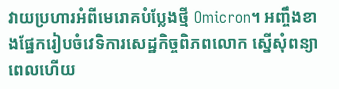វាយប្រហារអំពីមេរោគបំប្លែងថ្មី Omicron។ អញ្ចឹងខាងផ្នែករៀបចំវេទិការសេដ្ឋកិច្ចពិភពលោក ស្នើសុំពន្យាពេលហើយ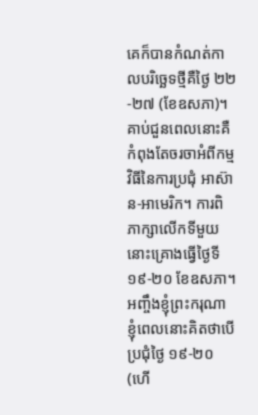គេក៏បានកំណត់កាលបរិច្ឆេទថ្មីគឺថ្ងៃ ២២-២៧ (ខែឧសភា)។ គាប់ជួនពេលនោះគឺកំពុងតែចរចាអំពីកម្មវិធីនៃការប្រជុំ អាស៊ាន-អាមេរិក។ ការពិភាក្សាលើកទីមួយនោះគ្រោងធ្វើថ្ងៃទី ១៩-២០ ខែឧសភា។ អញ្ចឹងខ្ញុំព្រះករុណា ខ្ញុំពេលនោះគិតថាបើប្រជុំថ្ងៃ ១៩-២០ (ហើ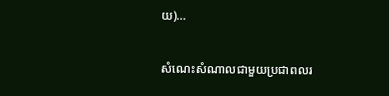យ)…

សំណេះសំណាលជាមួយប្រជាពលរ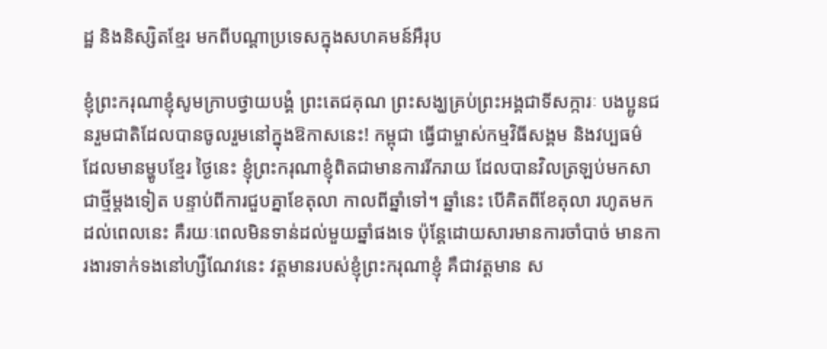ដ្ឋ និងនិស្សិតខ្មែរ មកពីបណ្តាប្រទេសក្នុងសហគមន៍អឺរុប

ខ្ញុំព្រះករុណាខ្ញុំសូមក្រាបថ្វាយបង្គំ ព្រះតេជគុណ ព្រះសង្ឃគ្រប់ព្រះអង្គជាទីសក្ការៈ បងប្អូនជនរួមជាតិដែលបានចូលរួមនៅក្នុងឱកាសនេះ! កម្ពុជា ធ្វើជាម្ចាស់កម្មវិធីសង្គម និងវប្បធម៌ ដែលមានម្ហូបខ្មែរ ថ្ងៃនេះ ខ្ញុំព្រះករុណាខ្ញុំពិតជាមានការរីករាយ ដែលបានវិលត្រឡប់មកសាជាថ្មីម្ដងទៀត បន្ទាប់ពីការជួបគ្នាខែតុលា កាលពីឆ្នាំទៅ។ ឆ្នាំនេះ បើគិតពីខែតុលា រហូតមកដល់ពេលនេះ គឺរយៈពេលមិនទាន់ដល់មួយឆ្នាំផងទេ ប៉ុន្តែដោយសារមានការចាំបាច់ មានការងារទាក់ទងនៅហ្សឺណែវនេះ វត្តមានរបស់ខ្ញុំព្រះករុណាខ្ញុំ គឺជាវត្តមាន ស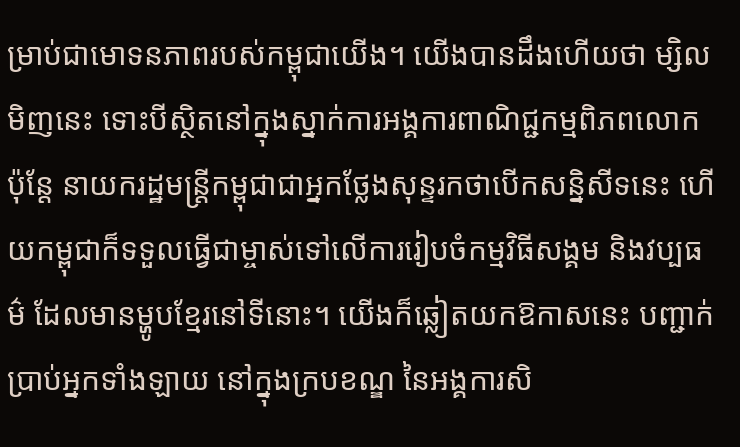ម្រាប់ជាមោទនភាពរបស់កម្ពុជាយើង។ យើងបានដឹងហើយថា ម្សិលមិញនេះ ទោះបីស្ថិតនៅក្នុងស្នាក់ការអង្គការពាណិជ្ជកម្មពិភពលោក ប៉ុន្តែ នាយករដ្ឋមន្រ្តីកម្ពុជាជាអ្នកថ្លែងសុន្ទរកថាបើកសន្និសីទនេះ ហើយកម្ពុជាក៏ទទួលធ្វើជាម្ចាស់ទៅលើការរៀបចំកម្មវិធីសង្គម និងវប្បធម៌ ដែលមានម្ហូបខ្មែរនៅទីនោះ។ យើងក៏ឆ្លៀតយកឱកាសនេះ បញ្ជាក់ប្រាប់អ្នកទាំងឡាយ នៅក្នុងក្របខណ្ឌ នៃអង្គការសិ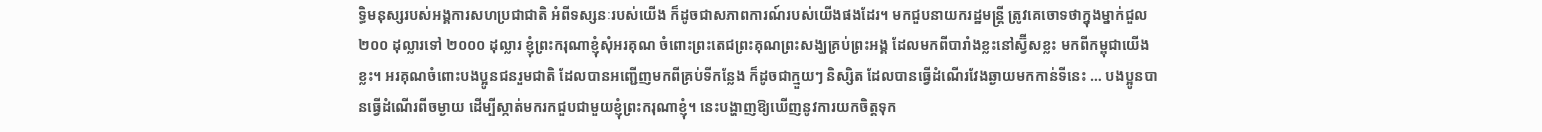ទ្ធិមនុស្សរបស់អង្គការសហប្រជាជាតិ អំពីទស្សនៈរបស់យើង ក៏ដូចជាសភាពការណ៍របស់យើងផងដែរ។ មកជួបនាយករដ្ឋមន្ត្រី ត្រូវគេចោទថាក្នុងម្នាក់ជួល ២០០ ដុល្លារទៅ ២០០០ ដុល្លារ ខ្ញុំព្រះករុណាខ្ញុំសុំអរគុណ ចំពោះព្រះតេជព្រះគុណព្រះសង្ឃគ្រប់ព្រះអង្គ ដែលមកពីបារាំងខ្លះនៅស្វ៊ីសខ្លះ មកពីកម្ពុជាយើងខ្លះ។ អរគុណចំពោះបងប្អូនជនរួមជាតិ ដែលបានអញ្ជើញមកពីគ្រប់ទីកន្លែង ក៏ដូចជាក្មួយៗ និស្សិត ដែលបានធ្វើដំណើរវែងឆ្ងាយមកកាន់ទីនេះ … បងប្អូនបានធ្វើដំណើរពីចម្ងាយ ដើម្បីស្កាត់មករកជួបជាមួយខ្ញុំព្រះករុណាខ្ញុំ។ នេះបង្ហាញឱ្យឃើញនូវការយកចិត្តទុក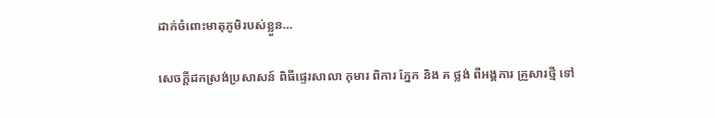ដាក់ចំពោះមាតុភូមិរបស់ខ្លួន…

សេចក្តីដកស្រង់ប្រសាសន៍ ពិធីផ្ទេរសាលា កុមារ ពិការ ភ្នែក និង គ ថ្លង់ ពីអង្គការ គ្រួសារថ្មី ទៅ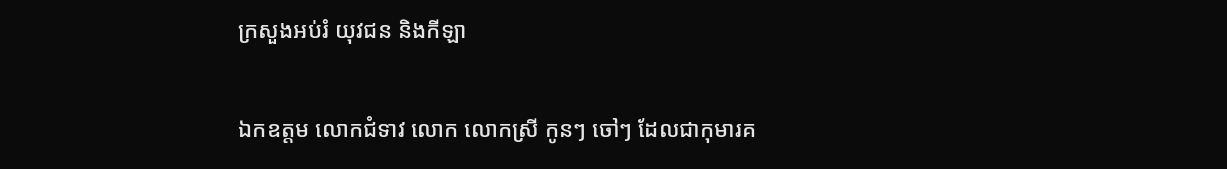ក្រសួងអប់រំ យុវជន និងកីឡា

ឯកឧត្តម លោកជំទាវ លោក លោកស្រី កូនៗ ចៅៗ ដែលជាកុមារគ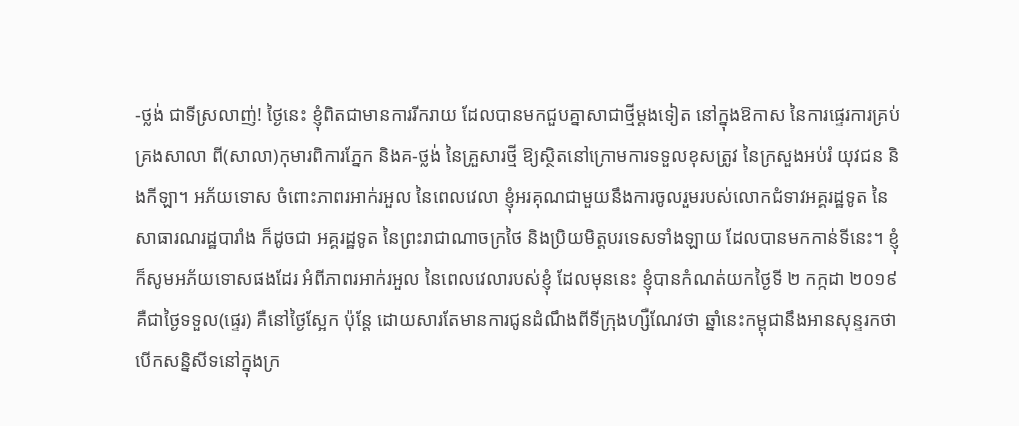-ថ្លង់ ជាទីស្រលាញ់! ថ្ងៃនេះ ខ្ញុំពិតជាមានការរីករាយ ដែលបានមកជួបគ្នាសាជាថ្មីម្ដងទៀត នៅក្នុងឱកាស នៃការផ្ទេរការគ្រប់គ្រងសាលា ពី(សាលា)កុមារពិការភ្នែក និងគ-ថ្លង់ នៃគ្រួសារថ្មី ឱ្យស្ថិតនៅក្រោមការទទួលខុសត្រូវ នៃក្រសួងអប់រំ យុវជន និងកីឡា។ អភ័យទោស ចំពោះភាពរអាក់រអួល នៃពេលវេលា ខ្ញុំអរគុណជាមួយនឹងការចូលរួមរបស់លោកជំទាវអគ្គរដ្ឋទូត នៃសាធារណរដ្ឋបារាំង ក៏ដូចជា អគ្គរដ្ឋទូត នៃព្រះរាជាណាចក្រថៃ និងប្រិយមិត្តបរទេសទាំងឡាយ ដែលបានមកកាន់ទីនេះ។ ខ្ញុំក៏សូមអភ័យទោសផងដែរ អំពីភាពរអាក់រអួល នៃពេលវេលារបស់ខ្ញុំ ដែលមុននេះ ខ្ញុំបានកំណត់យកថ្ងៃទី ២ កក្កដា ២០១៩ គឺជាថ្ងៃទទួល(ផ្ទេរ) គឺនៅថ្ងៃស្អែក ប៉ុន្តែ ដោយសារតែមានការជូនដំណឹងពីទីក្រុងហ្សឺណែវថា ឆ្នាំនេះកម្ពុជានឹងអានសុន្ទរកថាបើកសន្និសីទនៅក្នុងក្រ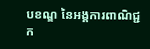បខណ្ឌ នៃអង្គការពាណិជ្ជក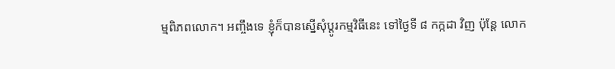ម្មពិភពលោក។ អញ្ចឹងទេ ខ្ញុំក៏បានស្នើសុំប្ដូរកម្មវិធីនេះ ទៅថ្ងៃទី ៨ កក្កដា វិញ ប៉ុន្តែ លោក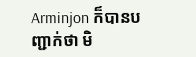Arminjon ក៏បានបញ្ជាក់ថា មិ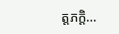ត្តភក្តិ…